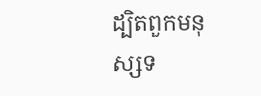ដ្បិតពួកមនុស្សទ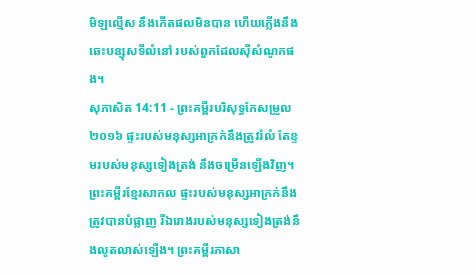មិឡល្មើស នឹងកើតផលមិនបាន ហើយភ្លើងនឹងឆេះបន្សុសទីលំនៅ របស់ពួកដែលស៊ីសំណូកផង។
សុភាសិត 14:11 - ព្រះគម្ពីរបរិសុទ្ធកែសម្រួល ២០១៦ ផ្ទះរបស់មនុស្សអាក្រក់នឹងត្រូវរំលំ តែខ្ទមរបស់មនុស្សទៀងត្រង់ នឹងចម្រើនឡើងវិញ។ ព្រះគម្ពីរខ្មែរសាកល ផ្ទះរបស់មនុស្សអាក្រក់នឹងត្រូវបានបំផ្លាញ រីឯរោងរបស់មនុស្សទៀងត្រង់នឹងលូតលាស់ឡើង។ ព្រះគម្ពីរភាសា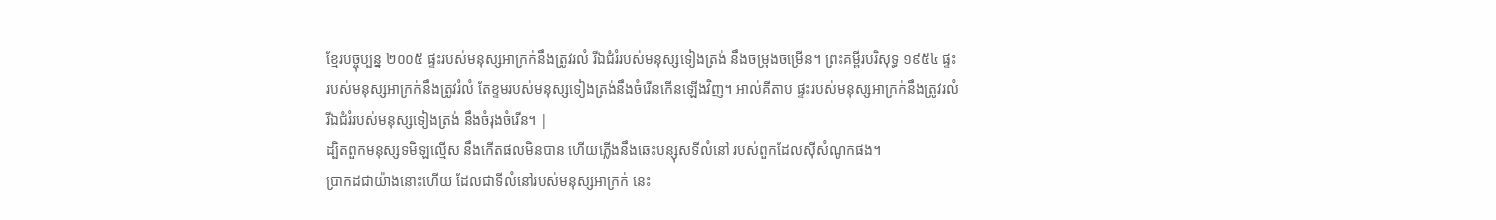ខ្មែរបច្ចុប្បន្ន ២០០៥ ផ្ទះរបស់មនុស្សអាក្រក់នឹងត្រូវរលំ រីឯជំរំរបស់មនុស្សទៀងត្រង់ នឹងចម្រុងចម្រើន។ ព្រះគម្ពីរបរិសុទ្ធ ១៩៥៤ ផ្ទះរបស់មនុស្សអាក្រក់នឹងត្រូវរំលំ តែខ្ទមរបស់មនុស្សទៀងត្រង់នឹងចំរើនកើនឡើងវិញ។ អាល់គីតាប ផ្ទះរបស់មនុស្សអាក្រក់នឹងត្រូវរលំ រីឯជំរំរបស់មនុស្សទៀងត្រង់ នឹងចំរុងចំរើន។ |
ដ្បិតពួកមនុស្សទមិឡល្មើស នឹងកើតផលមិនបាន ហើយភ្លើងនឹងឆេះបន្សុសទីលំនៅ របស់ពួកដែលស៊ីសំណូកផង។
ប្រាកដជាយ៉ាងនោះហើយ ដែលជាទីលំនៅរបស់មនុស្សអាក្រក់ នេះ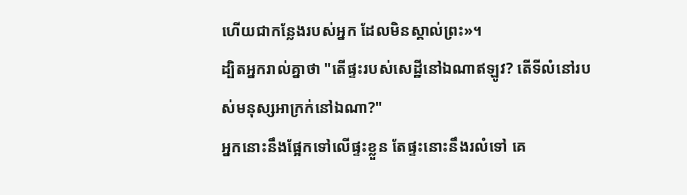ហើយជាកន្លែងរបស់អ្នក ដែលមិនស្គាល់ព្រះ»។
ដ្បិតអ្នករាល់គ្នាថា "តើផ្ទះរបស់សេដ្ឋីនៅឯណាឥឡូវ? តើទីលំនៅរបស់មនុស្សអាក្រក់នៅឯណា?"
អ្នកនោះនឹងផ្អែកទៅលើផ្ទះខ្លួន តែផ្ទះនោះនឹងរលំទៅ គេ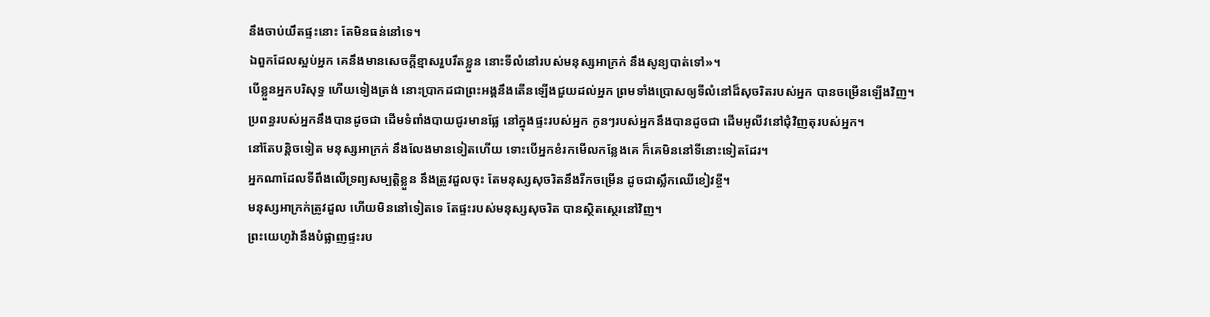នឹងចាប់យឹតផ្ទះនោះ តែមិនធន់នៅទេ។
ឯពួកដែលស្អប់អ្នក គេនឹងមានសេចក្ដីខ្មាសរួបរឹតខ្លួន នោះទីលំនៅរបស់មនុស្សអាក្រក់ នឹងសូន្យបាត់ទៅ»។
បើខ្លួនអ្នកបរិសុទ្ធ ហើយទៀងត្រង់ នោះប្រាកដជាព្រះអង្គនឹងតើនឡើងជួយដល់អ្នក ព្រមទាំងប្រោសឲ្យទីលំនៅដ៏សុចរិតរបស់អ្នក បានចម្រើនឡើងវិញ។
ប្រពន្ធរបស់អ្នកនឹងបានដូចជា ដើមទំពាំងបាយជូរមានផ្លែ នៅក្នុងផ្ទះរបស់អ្នក កូនៗរបស់អ្នកនឹងបានដូចជា ដើមអូលីវនៅជុំវិញតុរបស់អ្នក។
នៅតែបន្តិចទៀត មនុស្សអាក្រក់ នឹងលែងមានទៀតហើយ ទោះបើអ្នកខំរកមើលកន្លែងគេ ក៏គេមិននៅទីនោះទៀតដែរ។
អ្នកណាដែលទីពឹងលើទ្រព្យសម្បត្តិខ្លួន នឹងត្រូវដួលចុះ តែមនុស្សសុចរិតនឹងរីកចម្រើន ដូចជាស្លឹកឈើខៀវខ្ចី។
មនុស្សអាក្រក់ត្រូវដួល ហើយមិននៅទៀតទេ តែផ្ទះរបស់មនុស្សសុចរិត បានស្ថិតស្ថេរនៅវិញ។
ព្រះយេហូវ៉ានឹងបំផ្លាញផ្ទះរប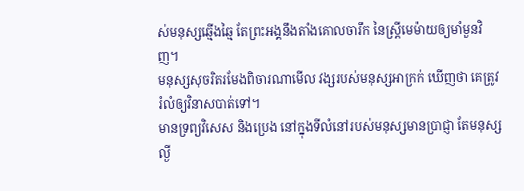ស់មនុស្សឆ្មើងឆ្មៃ តែព្រះអង្គនឹងតាំងគោលចារឹក នៃស្ត្រីមេម៉ាយឲ្យមាំមួនវិញ។
មនុស្សសុចរិតរមែងពិចារណាមើល វង្សរបស់មនុស្សអាក្រក់ ឃើញថា គេត្រូវរំលំឲ្យវិនាសបាត់ទៅ។
មានទ្រព្យវិសេស និងប្រេង នៅក្នុងទីលំនៅរបស់មនុស្សមានប្រាជ្ញា តែមនុស្សល្ងី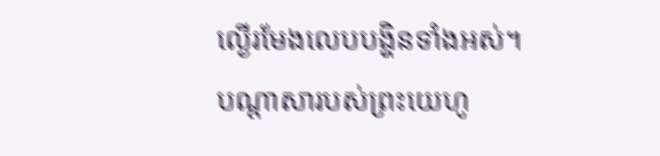ល្ងើរមែងលេបបង្ហិនទាំងអស់។
បណ្ដាសារបស់ព្រះយេហូ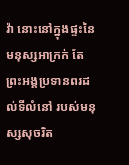វ៉ា នោះនៅក្នុងផ្ទះនៃមនុស្សអាក្រក់ តែព្រះអង្គប្រទានពរដល់ទីលំនៅ របស់មនុស្សសុចរិត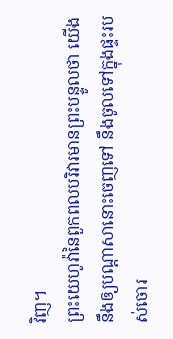វិញ។
ព្រះយេហូវ៉ានៃពួកពលបរិវារមានព្រះបន្ទូលថា យើងនឹងឲ្យបណ្ដាសានោះចេញទៅ នឹងចូលទៅក្នុងផ្ទះរបស់ចោរ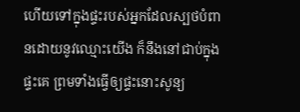ហើយទៅក្នុងផ្ទះរបស់អ្នកដែលស្បថបំពានដោយនូវឈ្មោះយើង ក៏នឹងនៅជាប់ក្នុងផ្ទះគេ ព្រមទាំងធ្វើឲ្យផ្ទះនោះសូន្យ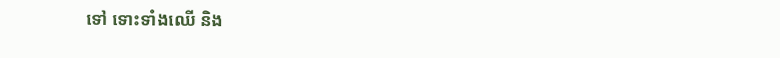ទៅ ទោះទាំងឈើ និង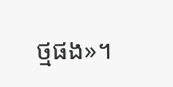ថ្មផង»។